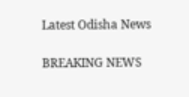Latest Odisha News

BREAKING NEWS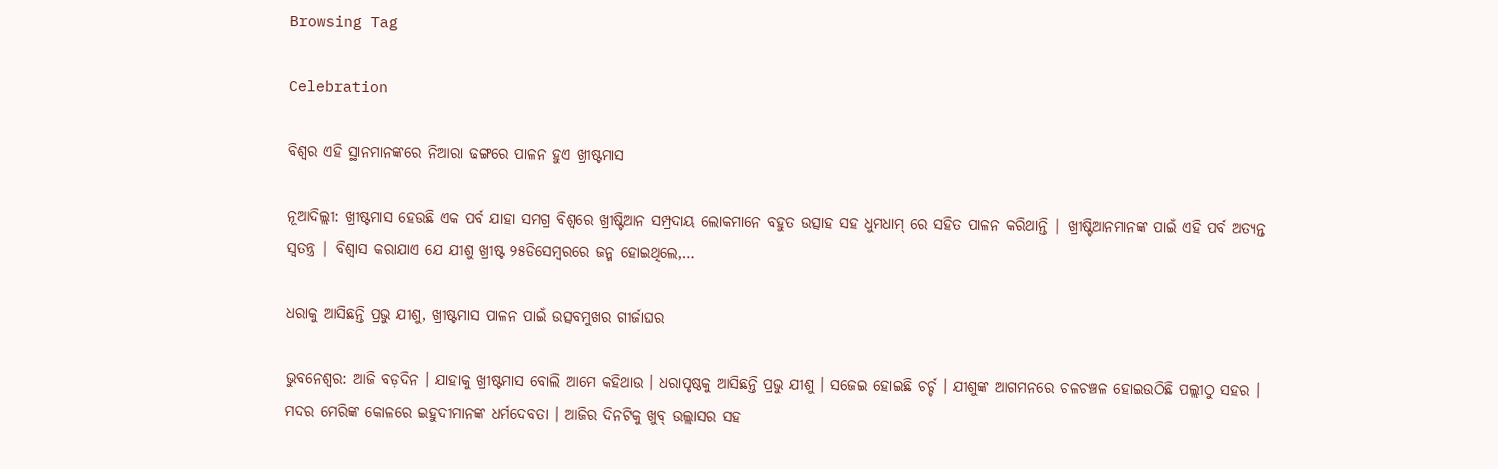Browsing Tag

Celebration

ବିଶ୍ବର ଏହି ସ୍ଥାନମାନଙ୍କରେ ନିଆରା ଢଙ୍ଗରେ ପାଳନ ହୁଏ ଖ୍ରୀଷ୍ଟମାସ

ନୂଆଦିଲ୍ଲୀ: ଖ୍ରୀଷ୍ଟମାସ ହେଉଛି ଏକ ପର୍ବ ଯାହା ସମଗ୍ର ବିଶ୍ୱରେ ଖ୍ରୀଷ୍ଟିଆନ ସମ୍ପ୍ରଦାୟ ଲୋକମାନେ ବହୁତ ଉତ୍ସାହ ସହ ଧୁମଧାମ୍ ରେ ସହିତ ପାଳନ କରିଥାନ୍ତି | ଖ୍ରୀଷ୍ଟିଆନମାନଙ୍କ ପାଇଁ ଏହି ପର୍ବ ଅତ୍ୟନ୍ତ ସ୍ୱତନ୍ତ୍ର | ବିଶ୍ୱାସ କରାଯାଏ ଯେ ଯୀଶୁ ଖ୍ରୀଷ୍ଟ ୨୫ଡିସେମ୍ବରରେ ଜନ୍ମ ହୋଇଥିଲେ,…

ଧରାକୁ ଆସିଛନ୍ତି ପ୍ରଭୁ ଯୀଶୁ, ଖ୍ରୀଷ୍ଟମାସ ପାଳନ ପାଇଁ ଉତ୍ସବମୁଖର ଗୀର୍ଜାଘର

ଭୁବନେଶ୍ୱର: ଆଜି ବଡ଼ଦିନ । ଯାହାକୁ ଖ୍ରୀଷ୍ଟମାସ ବୋଲି ଆମେ କହିଥାଉ । ଧରାପୃଷ୍ଠକୁ ଆସିଛନ୍ତି ପ୍ରଭୁ ଯୀଶୁ । ସଜେଇ ହୋଇଛି ଚର୍ଚ୍ଚ । ଯୀଶୁଙ୍କ ଆଗମନରେ ଚଳଚଞ୍ଚଳ ହୋଇଉଠିଛି ପଲ୍ଲୀଠୁ ସହର । ମଦର ମେରିଙ୍କ କୋଳରେ ଇହୁଦୀମାନଙ୍କ ଧର୍ମଦେବତା । ଆଜିର ଦିନଟିକୁ ଖୁବ୍ ଉଲ୍ଲାସର ସହ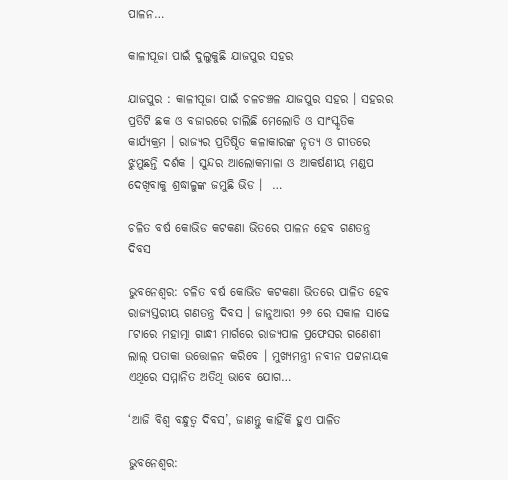ପାଳନ…

କାଳୀପୂଜା ପାଇଁ ଦୁଲୁକୁଛି ଯାଜପୁର ସହର

ଯାଜପୁର : କାଳୀପୂଜା ପାଇଁ ଚଳଚଞ୍ଚଳ ଯାଜପୁର ସହର । ସହରର ପ୍ରତିଟି ଛକ ଓ ବଜାରରେ ଚାଲିଛି ମେଲୋଡି ଓ ସାଂସ୍କୃତିକ କାର୍ଯ୍ୟକ୍ରମ । ରାଜ୍ୟର ପ୍ରତିଷ୍ଠିତ କଳାକାରଙ୍କ ନୃତ୍ୟ ଓ ଗୀତରେ ଝୁମୁଛନ୍ତି ଦର୍ଶକ । ସୁନ୍ଦର ଆଲୋକମାଳା ଓ ଆକର୍ଷଣୀୟ ମଣ୍ଡପ ଦେଖିବାକୁ ଶ୍ରଦ୍ଧାଳୁଙ୍କ ଜମୁଛି ଭିଡ ।  …

ଚଳିତ ବର୍ଷ କୋଭିଡ କଟକଣା ଭିତରେ ପାଳନ ହେବ ଗଣତନ୍ତ୍ର ଦିବସ

ଭୁବନେଶ୍ୱର: ଚଳିତ ବର୍ଷ କୋଭିଡ କଟକଣା ଭିତରେ ପାଳିତ ହେବ ରାଜ୍ୟସ୍ତରୀୟ ଗଣତନ୍ତ୍ର ଦିବସ । ଜାନୁଆରୀ ୨୬ ରେ ସକାଳ ସାଢେ ୮ଟାରେ ମହାତ୍ମା ଗାନ୍ଧୀ ମାର୍ଗରେ ରାଜ୍ୟପାଳ ପ୍ରଫେସର ଗଣେଶୀ ଲାଲ୍ ପତାକା ଉତ୍ତୋଳନ କରିବେ । ମୁଖ୍ୟମନ୍ତ୍ରୀ ନବୀନ ପଟ୍ଟନାୟକ ଏଥିରେ ସମ୍ମାନିତ ଅତିଥି ଭାବେ ଯୋଗ…

‘ଆଜି ବିଶ୍ବ ବନ୍ଧୁତ୍ବ ଦିବସ’, ଜାଣନ୍ତୁ କାହିଁକି ହୁଏ ପାଳିତ

ଭୁବନେଶ୍ବର: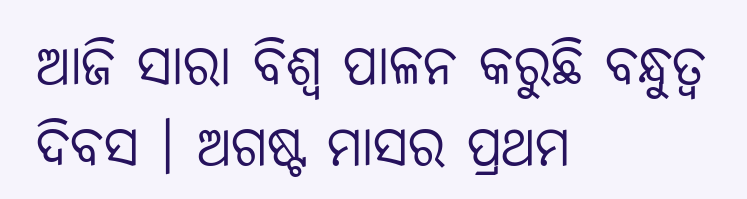ଆଜି ସାରା ବିଶ୍ୱ ପାଳନ କରୁଛି ବନ୍ଧୁତ୍ୱ ଦିବସ । ଅଗଷ୍ଟ ମାସର ପ୍ରଥମ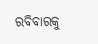ରବିବାରକୁ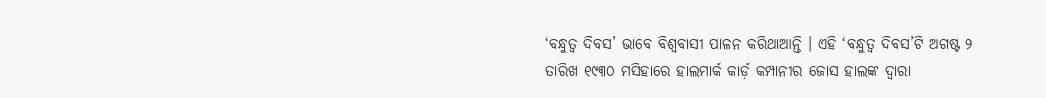‘ବନ୍ଧୁତ୍ୱ ଦିବସ’ ଭାବେ ବିଶ୍ୱବାସୀ ପାଳନ କରିଥାଆନ୍ତି । ଏହି ‘ବନ୍ଧୁତ୍ୱ ଦିବସ’ଟି ଅଗଷ୍ଟ ୨ ତାରିଖ ୧୯୩୦ ମସିହାରେ ହାଲମାର୍କ କାର୍ଡ଼ କମ୍ପାନୀର ଜୋସ ହାଲଙ୍କ ଦ୍ୱାରା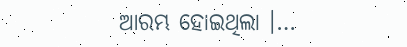ଆରମ୍ଭ ହୋଇଥିଲା ।…